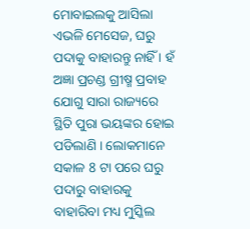ମୋବାଇଲକୁ ଆସିଲା ଏଭଳି ମେସେଜ, ଘରୁ ପଦାକୁ ବାହାରନ୍ତୁ ନାହିଁ । ହଁ ଅଜ୍ଞା ପ୍ରଚଣ୍ଡ ଗ୍ରୀଷ୍ମ ପ୍ରବାହ ଯୋଗୁ ସାରା ରାଜ୍ୟରେ ସ୍ଥିତି ପୁରା ଭୟଙ୍କର ହୋଇ ପଡିଲାଣି । ଲୋକମାନେ ସକାଳ 8 ଟା ପରେ ଘରୁ ପଦାରୁ ବାହାରକୁ ବାହାରିବା ମଧ୍ୟ ମୁସ୍କିଲ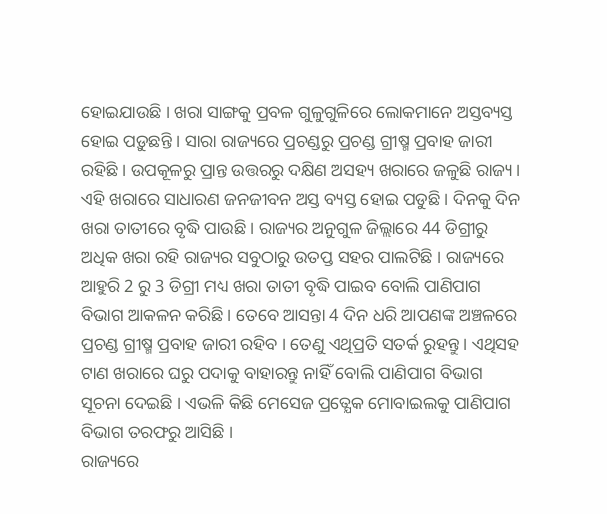ହୋଇଯାଉଛି । ଖରା ସାଙ୍ଗକୁ ପ୍ରବଳ ଗୁଳୁଗୁଳିରେ ଲୋକମାନେ ଅସ୍ତବ୍ୟସ୍ତ ହୋଇ ପଡ଼ୁଛନ୍ତି । ସାରା ରାଜ୍ୟରେ ପ୍ରଚଣ୍ଡରୁ ପ୍ରଚଣ୍ଡ ଗ୍ରୀଷ୍ମ ପ୍ରବାହ ଜାରୀ ରହିଛି । ଉପକୂଳରୁ ପ୍ରାନ୍ତ ଉତ୍ତରରୁ ଦକ୍ଷିଣ ଅସହ୍ୟ ଖରାରେ ଜଳୁଛି ରାଜ୍ୟ ।
ଏହି ଖରାରେ ସାଧାରଣ ଜନଜୀବନ ଅସ୍ତ ବ୍ୟସ୍ତ ହୋଇ ପଡୁଛି । ଦିନକୁ ଦିନ ଖରା ତାତୀରେ ବୃଦ୍ଧି ପାଉଛି । ରାଜ୍ୟର ଅନୁଗୁଳ ଜିଲ୍ଲାରେ 44 ଡିଗ୍ରୀରୁ ଅଧିକ ଖରା ରହି ରାଜ୍ୟର ସବୁଠାରୁ ଉତପ୍ତ ସହର ପାଲଟିଛି । ରାଜ୍ୟରେ ଆହୁରି 2 ରୁ 3 ଡିଗ୍ରୀ ମଧ୍ୟ ଖରା ତାତୀ ବୃଦ୍ଧି ପାଇବ ବୋଲି ପାଣିପାଗ ବିଭାଗ ଆକଳନ କରିଛି । ତେବେ ଆସନ୍ତା 4 ଦିନ ଧରି ଆପଣଙ୍କ ଅଞ୍ଚଳରେ ପ୍ରଚଣ୍ଡ ଗ୍ରୀଷ୍ମ ପ୍ରବାହ ଜାରୀ ରହିବ । ତେଣୁ ଏଥିପ୍ରତି ସତର୍କ ରୁହନ୍ତୁ । ଏଥିସହ ଟାଣ ଖରାରେ ଘରୁ ପଦାକୁ ବାହାରନ୍ତୁ ନାହିଁ ବୋଲି ପାଣିପାଗ ବିଭାଗ ସୂଚନା ଦେଇଛି । ଏଭଳି କିଛି ମେସେଜ ପ୍ରତ୍ଯେକ ମୋବାଇଲକୁ ପାଣିପାଗ ବିଭାଗ ତରଫରୁ ଆସିଛି ।
ରାଜ୍ୟରେ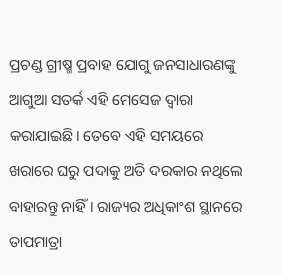ପ୍ରଚଣ୍ଡ ଗ୍ରୀଷ୍ମ ପ୍ରବାହ ଯୋଗୁ ଜନସାଧାରଣଙ୍କୁ ଆଗୁଆ ସତର୍କ ଏହି ମେସେଜ ଦ୍ଵାରା କରାଯାଇଛି। ତେବେ ଏହି ସମୟରେ ଖରାରେ ଘରୁ ପଦାକୁ ଅତି ଦରକାର ନଥିଲେ ବାହାରନ୍ତୁ ନାହିଁ । ରାଜ୍ୟର ଅଧିକାଂଶ ସ୍ଥାନରେ ତାପମାତ୍ରା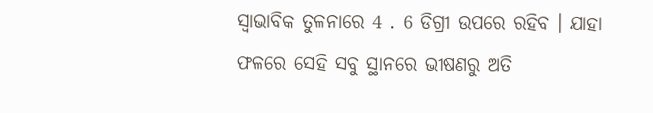ସ୍ଵାଭାବିକ ତୁଳନାରେ 4 . 6 ଡିଗ୍ରୀ ଉପରେ ରହିବ । ଯାହା ଫଳରେ ସେହି ସବୁ ସ୍ଥାନରେ ଭୀଷଣରୁ ଅତି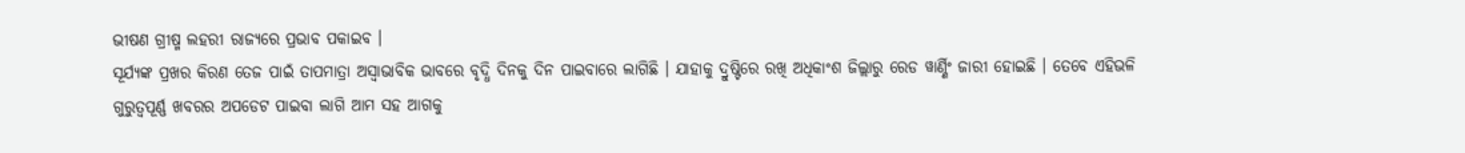ଭୀଷଣ ଗ୍ରୀଷ୍ମ ଲହରୀ ରାଜ୍ୟରେ ପ୍ରଭାବ ପକାଇବ ।
ସୂର୍ଯ୍ୟଙ୍କ ପ୍ରଖର କିରଣ ତେଜ ପାଇଁ ତାପମାତ୍ରା ଅସ୍ଵାଭାବିକ ଭାବରେ ବୃଦ୍ଧି ଦିନକୁ ଦିନ ପାଇବାରେ ଲାଗିଛି । ଯାହାକୁ ଦ୍ରୁଷ୍ଟିରେ ରଖି ଅଧିକାଂଶ ଜିଲ୍ଲାରୁ ରେଡ ୱାର୍ଣ୍ଣିଂ ଜାରୀ ହୋଇଛି । ତେବେ ଏହିଭଳି ଗୁରୁତ୍ଵପୂର୍ଣ୍ଣ ଖବରର ଅପଡେଟ ପାଇବା ଲାଗି ଆମ ସହ ଆଗକୁ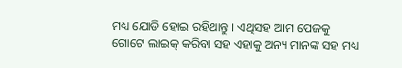ମଧ୍ୟ ଯୋଡି ହୋଇ ରହିଥାନ୍ତୁ । ଏଥିସହ ଆମ ପେଜକୁ ଗୋଟେ ଲାଇକ୍ କରିବା ସହ ଏହାକୁ ଅନ୍ୟ ମାନଙ୍କ ସହ ମଧ୍ୟ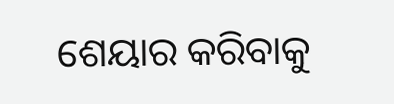ଶେୟାର କରିବାକୁ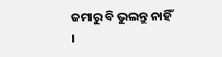ଜମାରୁ ବି ଭୁଲନ୍ତୁ ନାହିଁ ।